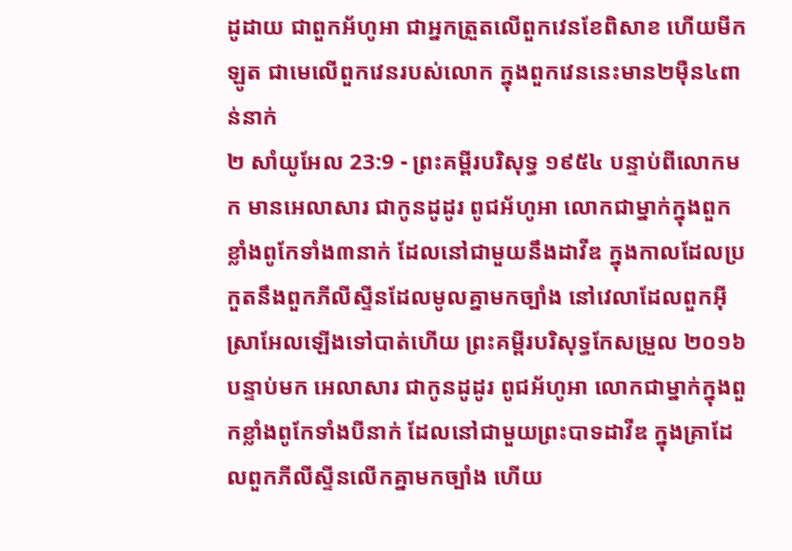ដូដាយ ជាពួកអ័ហូអា ជាអ្នកត្រួតលើពួកវេនខែពិសាខ ហើយមីកឡូត ជាមេលើពួកវេនរបស់លោក ក្នុងពួកវេននេះមាន២ម៉ឺន៤ពាន់នាក់
២ សាំយូអែល 23:9 - ព្រះគម្ពីរបរិសុទ្ធ ១៩៥៤ បន្ទាប់ពីលោកមក មានអេលាសារ ជាកូនដូដូរ ពូជអ័ហូអា លោកជាម្នាក់ក្នុងពួកខ្លាំងពូកែទាំង៣នាក់ ដែលនៅជាមួយនឹងដាវីឌ ក្នុងកាលដែលប្រកួតនឹងពួកភីលីស្ទីនដែលមូលគ្នាមកច្បាំង នៅវេលាដែលពួកអ៊ីស្រាអែលឡើងទៅបាត់ហើយ ព្រះគម្ពីរបរិសុទ្ធកែសម្រួល ២០១៦ បន្ទាប់មក អេលាសារ ជាកូនដូដូរ ពូជអ័ហូអា លោកជាម្នាក់ក្នុងពួកខ្លាំងពូកែទាំងបីនាក់ ដែលនៅជាមួយព្រះបាទដាវីឌ ក្នុងគ្រាដែលពួកភីលីស្ទីនលើកគ្នាមកច្បាំង ហើយ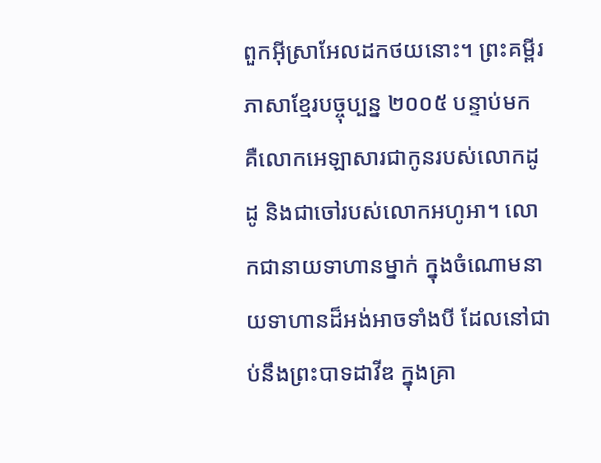ពួកអ៊ីស្រាអែលដកថយនោះ។ ព្រះគម្ពីរភាសាខ្មែរបច្ចុប្បន្ន ២០០៥ បន្ទាប់មក គឺលោកអេឡាសារជាកូនរបស់លោកដូដូ និងជាចៅរបស់លោកអហូអា។ លោកជានាយទាហានម្នាក់ ក្នុងចំណោមនាយទាហានដ៏អង់អាចទាំងបី ដែលនៅជាប់នឹងព្រះបាទដាវីឌ ក្នុងគ្រា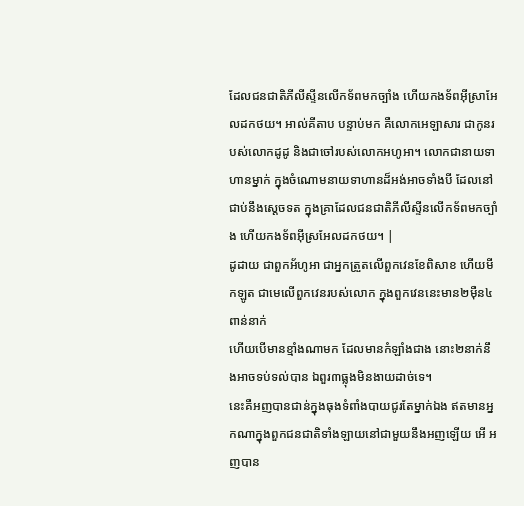ដែលជនជាតិភីលីស្ទីនលើកទ័ពមកច្បាំង ហើយកងទ័ពអ៊ីស្រាអែលដកថយ។ អាល់គីតាប បន្ទាប់មក គឺលោកអេឡាសារ ជាកូនរបស់លោកដូដូ និងជាចៅរបស់លោកអហូអា។ លោកជានាយទាហានម្នាក់ ក្នុងចំណោមនាយទាហានដ៏អង់អាចទាំងបី ដែលនៅជាប់នឹងស្តេចទត ក្នុងគ្រាដែលជនជាតិភីលីស្ទីនលើកទ័ពមកច្បាំង ហើយកងទ័ពអ៊ីស្រអែលដកថយ។ |
ដូដាយ ជាពួកអ័ហូអា ជាអ្នកត្រួតលើពួកវេនខែពិសាខ ហើយមីកឡូត ជាមេលើពួកវេនរបស់លោក ក្នុងពួកវេននេះមាន២ម៉ឺន៤ពាន់នាក់
ហើយបើមានខ្មាំងណាមក ដែលមានកំឡាំងជាង នោះ២នាក់នឹងអាចទប់ទល់បាន ឯពួរ៣ធ្លុងមិនងាយដាច់ទេ។
នេះគឺអញបានជាន់ក្នុងធុងទំពាំងបាយជូរតែម្នាក់ឯង ឥតមានអ្នកណាក្នុងពួកជនជាតិទាំងឡាយនៅជាមួយនឹងអញឡើយ អើ អញបាន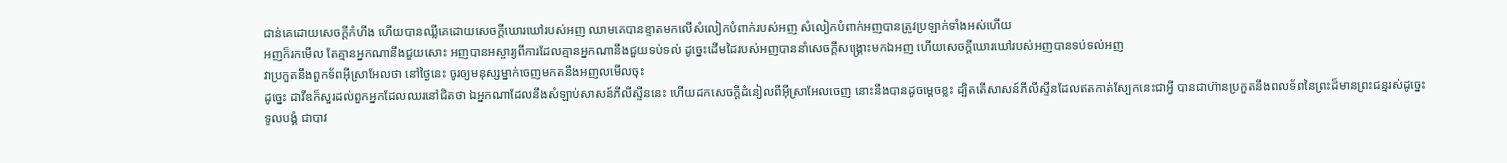ជាន់គេដោយសេចក្ដីកំហឹង ហើយបានឈ្លីគេដោយសេចក្ដីឃោរឃៅរបស់អញ ឈាមគេបានខ្ទាតមកលើសំលៀកបំពាក់របស់អញ សំលៀកបំពាក់អញបានត្រូវប្រឡាក់ទាំងអស់ហើយ
អញក៏រកមើល តែគ្មានអ្នកណានឹងជួយសោះ អញបានអស្ចារ្យពីការដែលគ្មានអ្នកណានឹងជួយទប់ទល់ ដូច្នេះដើមដៃរបស់អញបាននាំសេចក្ដីសង្គ្រោះមកឯអញ ហើយសេចក្ដីឃោរឃៅរបស់អញបានទប់ទល់អញ
វាប្រកួតនឹងពួកទ័ពអ៊ីស្រាអែលថា នៅថ្ងៃនេះ ចូរឲ្យមនុស្សម្នាក់ចេញមកតនឹងអញលមើលចុះ
ដូច្នេះ ដាវីឌក៏សួរដល់ពួកអ្នកដែលឈរនៅជិតថា ឯអ្នកណាដែលនឹងសំឡាប់សាសន៍ភីលីស្ទីននេះ ហើយដកសេចក្ដីដំនៀលពីអ៊ីស្រាអែលចេញ នោះនឹងបានដូចម្តេចខ្លះ ដ្បិតតើសាសន៍ភីលីស្ទីនដែលឥតកាត់ស្បែកនេះជាអ្វី បានជាហ៊ានប្រកួតនឹងពលទ័ពនៃព្រះដ៏មានព្រះជន្មរស់ដូច្នេះ
ទូលបង្គំ ជាបាវ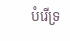បំរើទ្រ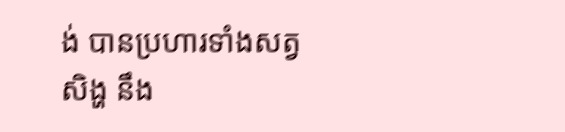ង់ បានប្រហារទាំងសត្វសិង្ហ នឹង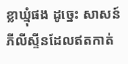ខ្លាឃ្មុំផង ដូច្នេះ សាសន៍ភីលីស្ទីនដែលឥតកាត់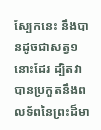ស្បែកនេះ នឹងបានដូចជាសត្វ១នោះដែរ ដ្បិតវាបានប្រកួតនឹងពលទ័ពនៃព្រះដ៏មា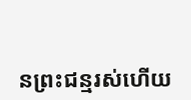នព្រះជន្មរស់ហើយ